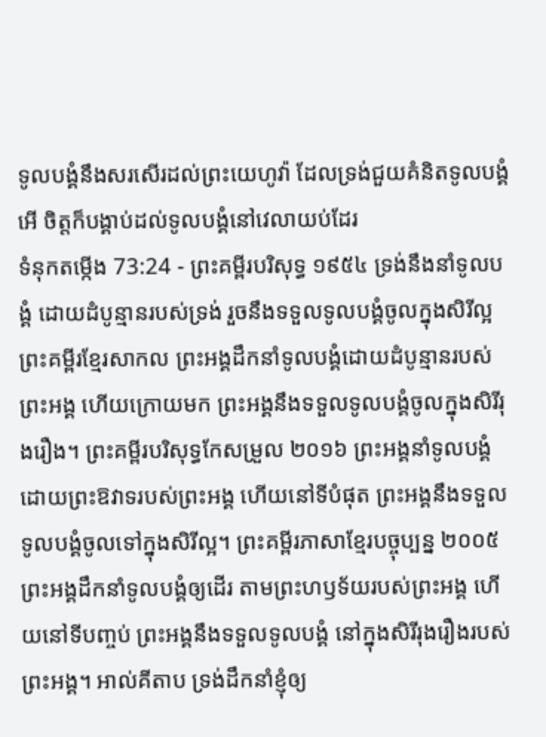ទូលបង្គំនឹងសរសើរដល់ព្រះយេហូវ៉ា ដែលទ្រង់ជួយគំនិតទូលបង្គំ អើ ចិត្តក៏បង្គាប់ដល់ទូលបង្គំនៅវេលាយប់ដែរ
ទំនុកតម្កើង 73:24 - ព្រះគម្ពីរបរិសុទ្ធ ១៩៥៤ ទ្រង់នឹងនាំទូលបង្គំ ដោយដំបូន្មានរបស់ទ្រង់ រួចនឹងទទួលទូលបង្គំចូលក្នុងសិរីល្អ ព្រះគម្ពីរខ្មែរសាកល ព្រះអង្គដឹកនាំទូលបង្គំដោយដំបូន្មានរបស់ព្រះអង្គ ហើយក្រោយមក ព្រះអង្គនឹងទទួលទូលបង្គំចូលក្នុងសិរីរុងរឿង។ ព្រះគម្ពីរបរិសុទ្ធកែសម្រួល ២០១៦ ព្រះអង្គនាំទូលបង្គំ ដោយព្រះឱវាទរបស់ព្រះអង្គ ហើយនៅទីបំផុត ព្រះអង្គនឹងទទួលទូលបង្គំចូលទៅក្នុងសិរីល្អ។ ព្រះគម្ពីរភាសាខ្មែរបច្ចុប្បន្ន ២០០៥ ព្រះអង្គដឹកនាំទូលបង្គំឲ្យដើរ តាមព្រះហឫទ័យរបស់ព្រះអង្គ ហើយនៅទីបញ្ចប់ ព្រះអង្គនឹងទទួលទូលបង្គំ នៅក្នុងសិរីរុងរឿងរបស់ព្រះអង្គ។ អាល់គីតាប ទ្រង់ដឹកនាំខ្ញុំឲ្យ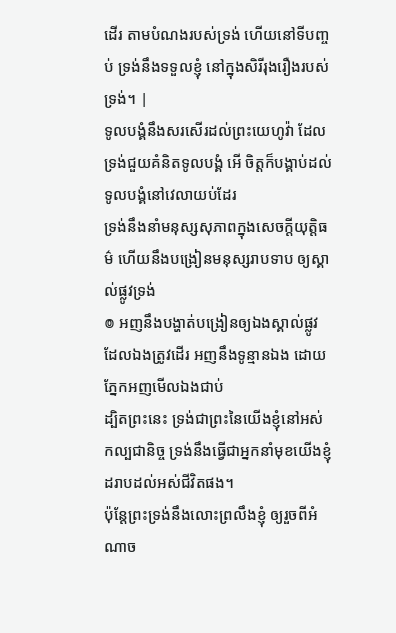ដើរ តាមបំណងរបស់ទ្រង់ ហើយនៅទីបញ្ចប់ ទ្រង់នឹងទទួលខ្ញុំ នៅក្នុងសិរីរុងរឿងរបស់ទ្រង់។ |
ទូលបង្គំនឹងសរសើរដល់ព្រះយេហូវ៉ា ដែលទ្រង់ជួយគំនិតទូលបង្គំ អើ ចិត្តក៏បង្គាប់ដល់ទូលបង្គំនៅវេលាយប់ដែរ
ទ្រង់នឹងនាំមនុស្សសុភាពក្នុងសេចក្ដីយុត្តិធម៌ ហើយនឹងបង្រៀនមនុស្សរាបទាប ឲ្យស្គាល់ផ្លូវទ្រង់
៙ អញនឹងបង្ហាត់បង្រៀនឲ្យឯងស្គាល់ផ្លូវ ដែលឯងត្រូវដើរ អញនឹងទូន្មានឯង ដោយភ្នែកអញមើលឯងជាប់
ដ្បិតព្រះនេះ ទ្រង់ជាព្រះនៃយើងខ្ញុំនៅអស់កល្បជានិច្ច ទ្រង់នឹងធ្វើជាអ្នកនាំមុខយើងខ្ញុំ ដរាបដល់អស់ជីវិតផង។
ប៉ុន្តែព្រះទ្រង់នឹងលោះព្រលឹងខ្ញុំ ឲ្យរួចពីអំណាច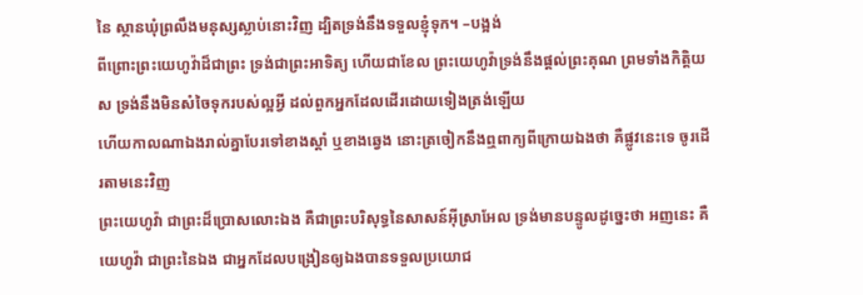នៃ ស្ថានឃុំព្រលឹងមនុស្សស្លាប់នោះវិញ ដ្បិតទ្រង់នឹងទទួលខ្ញុំទុក។ –បង្អង់
ពីព្រោះព្រះយេហូវ៉ាដ៏ជាព្រះ ទ្រង់ជាព្រះអាទិត្យ ហើយជាខែល ព្រះយេហូវ៉ាទ្រង់នឹងផ្តល់ព្រះគុណ ព្រមទាំងកិត្តិយស ទ្រង់នឹងមិនសំចៃទុករបស់ល្អអ្វី ដល់ពួកអ្នកដែលដើរដោយទៀងត្រង់ឡើយ
ហើយកាលណាឯងរាល់គ្នាបែរទៅខាងស្តាំ ឬខាងឆ្វេង នោះត្រចៀកនឹងឮពាក្យពីក្រោយឯងថា គឺផ្លូវនេះទេ ចូរដើរតាមនេះវិញ
ព្រះយេហូវ៉ា ជាព្រះដ៏ប្រោសលោះឯង គឺជាព្រះបរិសុទ្ធនៃសាសន៍អ៊ីស្រាអែល ទ្រង់មានបន្ទូលដូច្នេះថា អញនេះ គឺយេហូវ៉ា ជាព្រះនៃឯង ជាអ្នកដែលបង្រៀនឲ្យឯងបានទទួលប្រយោជ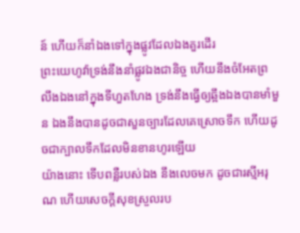ន៍ ហើយក៏នាំឯងទៅក្នុងផ្លូវដែលឯងគួរដើរ
ព្រះយេហូវ៉ាទ្រង់នឹងនាំផ្លូវឯងជានិច្ច ហើយនឹងចំអែតព្រលឹងឯងនៅក្នុងទីហួតហែង ទ្រង់នឹងធ្វើឲ្យឆ្អឹងឯងបានមាំមួន ឯងនឹងបានដូចជាសួនច្បារដែលគេស្រោចទឹក ហើយដូចជាក្បាលទឹកដែលមិនខានហូរឡើយ
យ៉ាងនោះ ទើបពន្លឺរបស់ឯង នឹងលេចមក ដូចជារស្មីអរុណ ហើយសេចក្ដីសុខស្រួលរប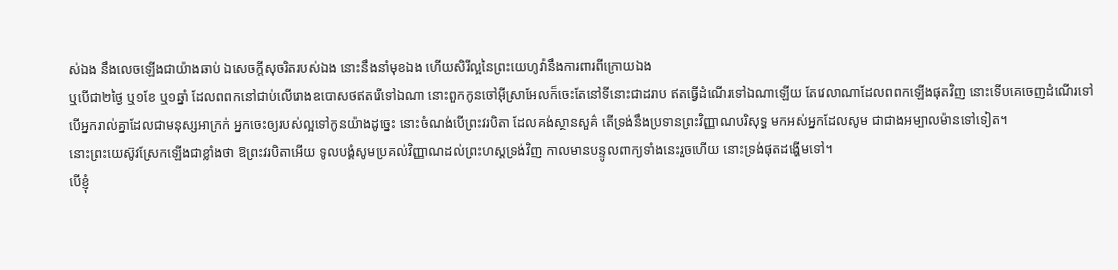ស់ឯង នឹងលេចឡើងជាយ៉ាងឆាប់ ឯសេចក្ដីសុចរិតរបស់ឯង នោះនឹងនាំមុខឯង ហើយសិរីល្អនៃព្រះយេហូវ៉ានឹងការពារពីក្រោយឯង
ឬបើជា២ថ្ងៃ ឬ១ខែ ឬ១ឆ្នាំ ដែលពពកនៅជាប់លើរោងឧបោសថឥតរើទៅឯណា នោះពួកកូនចៅអ៊ីស្រាអែលក៏ចេះតែនៅទីនោះជាដរាប ឥតធ្វើដំណើរទៅឯណាឡើយ តែវេលាណាដែលពពកឡើងផុតវិញ នោះទើបគេចេញដំណើរទៅ
បើអ្នករាល់គ្នាដែលជាមនុស្សអាក្រក់ អ្នកចេះឲ្យរបស់ល្អទៅកូនយ៉ាងដូច្នេះ នោះចំណង់បើព្រះវរបិតា ដែលគង់ស្ថានសួគ៌ តើទ្រង់នឹងប្រទានព្រះវិញ្ញាណបរិសុទ្ធ មកអស់អ្នកដែលសូម ជាជាងអម្បាលម៉ានទៅទៀត។
នោះព្រះយេស៊ូវស្រែកឡើងជាខ្លាំងថា ឱព្រះវរបិតាអើយ ទូលបង្គំសូមប្រគល់វិញ្ញាណដល់ព្រះហស្តទ្រង់វិញ កាលមានបន្ទូលពាក្យទាំងនេះរួចហើយ នោះទ្រង់ផុតដង្ហើមទៅ។
បើខ្ញុំ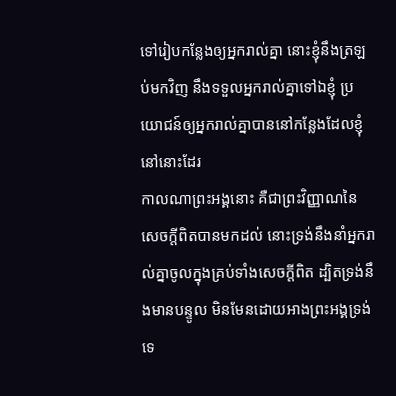ទៅរៀបកន្លែងឲ្យអ្នករាល់គ្នា នោះខ្ញុំនឹងត្រឡប់មកវិញ នឹងទទួលអ្នករាល់គ្នាទៅឯខ្ញុំ ប្រយោជន៍ឲ្យអ្នករាល់គ្នាបាននៅកន្លែងដែលខ្ញុំនៅនោះដែរ
កាលណាព្រះអង្គនោះ គឺជាព្រះវិញ្ញាណនៃសេចក្ដីពិតបានមកដល់ នោះទ្រង់នឹងនាំអ្នករាល់គ្នាចូលក្នុងគ្រប់ទាំងសេចក្ដីពិត ដ្បិតទ្រង់នឹងមានបន្ទូល មិនមែនដោយអាងព្រះអង្គទ្រង់ទេ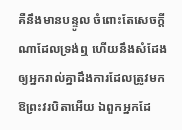គឺនឹងមានបន្ទូល ចំពោះតែសេចក្ដីណាដែលទ្រង់ឮ ហើយនឹងសំដែង ឲ្យអ្នករាល់គ្នាដឹងការដែលត្រូវមក
ឱព្រះវរបិតាអើយ ឯពួកអ្នកដែ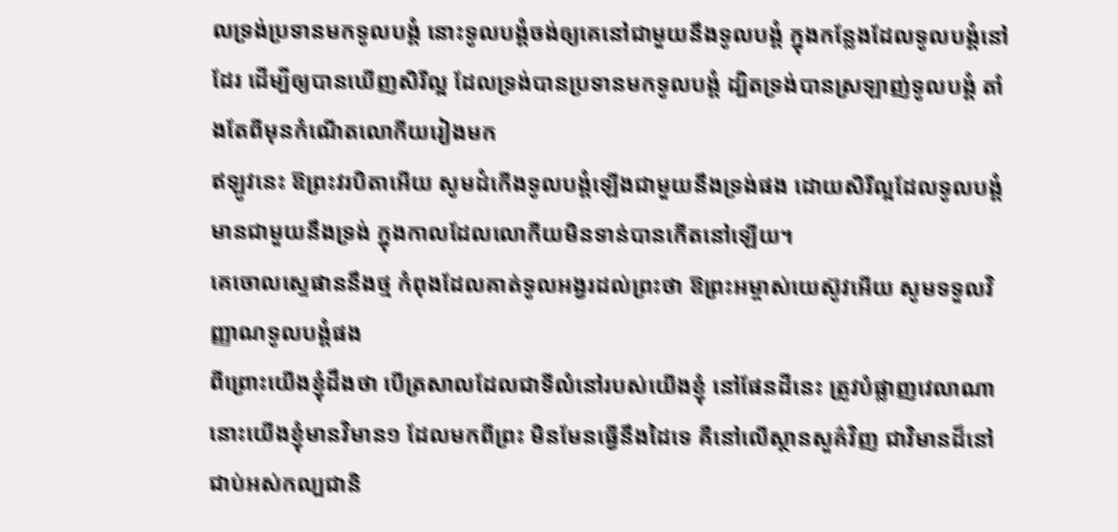លទ្រង់ប្រទានមកទូលបង្គំ នោះទូលបង្គំចង់ឲ្យគេនៅជាមួយនឹងទូលបង្គំ ក្នុងកន្លែងដែលទូលបង្គំនៅដែរ ដើម្បីឲ្យបានឃើញសិរីល្អ ដែលទ្រង់បានប្រទានមកទូលបង្គំ ដ្បិតទ្រង់បានស្រឡាញ់ទូលបង្គំ តាំងតែពីមុនកំណើតលោកីយរៀងមក
ឥឡូវនេះ ឱព្រះវរបិតាអើយ សូមដំកើងទូលបង្គំឡើងជាមួយនឹងទ្រង់ផង ដោយសិរីល្អដែលទូលបង្គំមានជាមួយនឹងទ្រង់ ក្នុងកាលដែលលោកីយមិនទាន់បានកើតនៅឡើយ។
គេចោលស្ទេផាននឹងថ្ម កំពុងដែលគាត់ទូលអង្វរដល់ព្រះថា ឱព្រះអម្ចាស់យេស៊ូវអើយ សូមទទួលវិញ្ញាណទូលបង្គំផង
ពីព្រោះយើងខ្ញុំដឹងថា បើត្រសាលដែលជាទីលំនៅរបស់យើងខ្ញុំ នៅផែនដីនេះ ត្រូវបំផ្លាញវេលាណា នោះយើងខ្ញុំមានវិមាន១ ដែលមកពីព្រះ មិនមែនធ្វើនឹងដៃទេ គឺនៅលើស្ថានសួគ៌វិញ ជាវិមានដ៏នៅជាប់អស់កល្បជានិ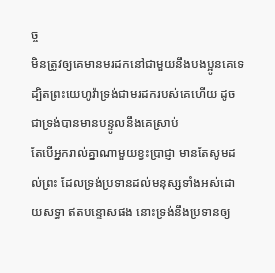ច្ច
មិនត្រូវឲ្យគេមានមរដកនៅជាមួយនឹងបងប្អូនគេទេ ដ្បិតព្រះយេហូវ៉ាទ្រង់ជាមរដករបស់គេហើយ ដូចជាទ្រង់បានមានបន្ទូលនឹងគេស្រាប់
តែបើអ្នករាល់គ្នាណាមួយខ្វះប្រាជ្ញា មានតែសូមដល់ព្រះ ដែលទ្រង់ប្រទានដល់មនុស្សទាំងអស់ដោយសទ្ធា ឥតបន្ទោសផង នោះទ្រង់នឹងប្រទានឲ្យ